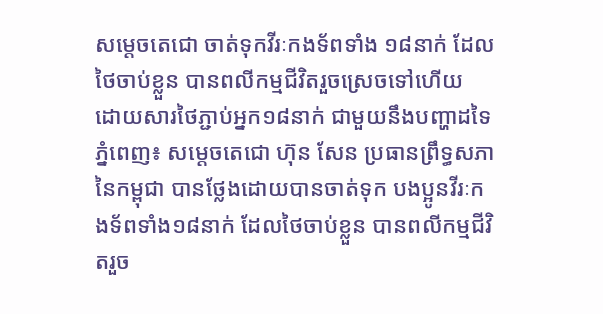សម្តេចតេជោ ចាត់ទុកវីរៈកងទ័ពទាំង ១៨នាក់ ដែលថៃចាប់ខ្លួន បានពលីកម្មជីវិតរួចស្រេចទៅហើយ ដោយសារថៃភ្ជាប់អ្នក១៨នាក់ ជាមួយនឹងបញ្ហាដទៃ
ភ្នំពេញ៖ សម្តេចតេជោ ហ៊ុន សែន ប្រធានព្រឹទ្ធសភា នៃកម្ពុជា បានថ្លែងដោយបានចាត់ទុក បងប្អូនវីរៈកងទ័ពទាំង១៨នាក់ ដែលថៃចាប់ខ្លួន បានពលីកម្មជីវិតរួច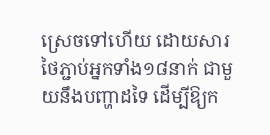ស្រេចទៅហើយ ដោយសារថៃភ្ជាប់អ្នកទាំង១៨នាក់ ជាមួយនឹងបញ្ហាដទៃ ដើម្បីឱ្យក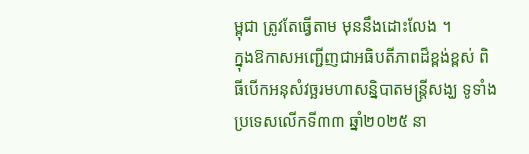ម្ពុជា ត្រូវតែធ្វើតាម មុននឹងដោះលែង ។
ក្នុងឱកាសអញ្ជើញជាអធិបតីភាពដ៏ខ្ពង់ខ្ពស់ ពិធីបើកអនុសំវច្ឆរមហាសន្និបាតមន្ត្រីសង្ឃ ទូទាំងប្រទេសលើកទី៣៣ ឆ្នាំ២០២៥ នា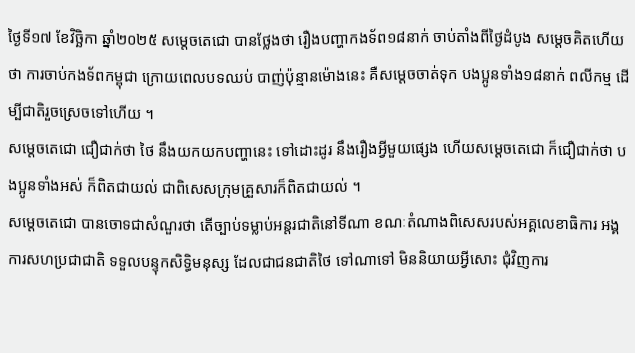ថ្ងៃទី១៧ ខែវិច្ឆិកា ឆ្នាំ២០២៥ សម្តេចតេជោ បានថ្លែងថា រឿងបញ្ហាកងទ័ព១៨នាក់ ចាប់តាំងពីថ្ងៃដំបូង សម្តេចគិតហើយថា ការចាប់កងទ័ពកម្ពុជា ក្រោយពេលបទឈប់ បាញ់ប៉ុន្មានម៉ោងនេះ គឺសម្តេចចាត់ទុក បងប្អូនទាំង១៨នាក់ ពលីកម្ម ដើម្បីជាតិរួចស្រេចទៅហើយ ។
សម្តេចតេជោ ជឿជាក់ថា ថៃ នឹងយកយកបញ្ហានេះ ទៅដោះដូរ នឹងរឿងអ្វីមួយផ្សេង ហើយសម្តេចតេជោ ក៏ជឿជាក់ថា បងប្អូនទាំងអស់ ក៏ពិតជាយល់ ជាពិសេសក្រុមគ្រួសារក៏ពិតជាយល់ ។
សម្តេចតេជោ បានចោទជាសំណួរថា តើច្បាប់ទម្លាប់អន្តរជាតិនៅទីណា ខណៈតំណាងពិសេសរបស់អគ្គលេខាធិការ អង្គការសហប្រជាជាតិ ទទួលបន្ទុកសិទ្ធិមនុស្ស ដែលជាជនជាតិថៃ ទៅណាទៅ មិននិយាយអ្វីសោះ ជុំវិញការ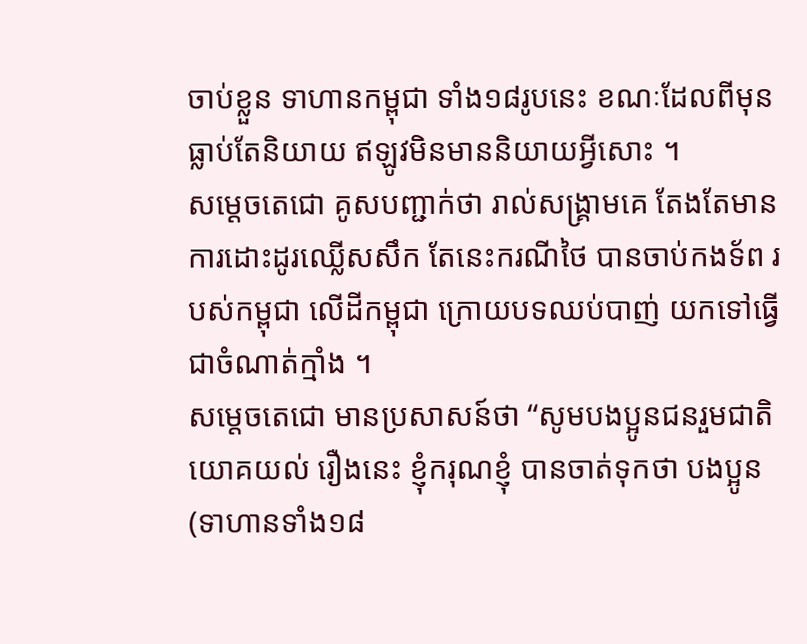ចាប់ខ្លួន ទាហានកម្ពុជា ទាំង១៨រូបនេះ ខណៈដែលពីមុនធ្លាប់តែនិយាយ ឥឡូវមិនមាននិយាយអ្វីសោះ ។
សម្តេចតេជោ គូសបញ្ជាក់ថា រាល់សង្គ្រាមគេ តែងតែមានការដោះដូរឈ្លើសសឹក តែនេះករណីថៃ បានចាប់កងទ័ព របស់កម្ពុជា លើដីកម្ពុជា ក្រោយបទឈប់បាញ់ យកទៅធ្វើជាចំណាត់ក្មាំង ។
សម្តេចតេជោ មានប្រសាសន៍ថា “សូមបងប្អូនជនរួមជាតិ យោគយល់ រឿងនេះ ខ្ញុំករុណខ្ញុំ បានចាត់ទុកថា បងប្អូន(ទាហានទាំង១៨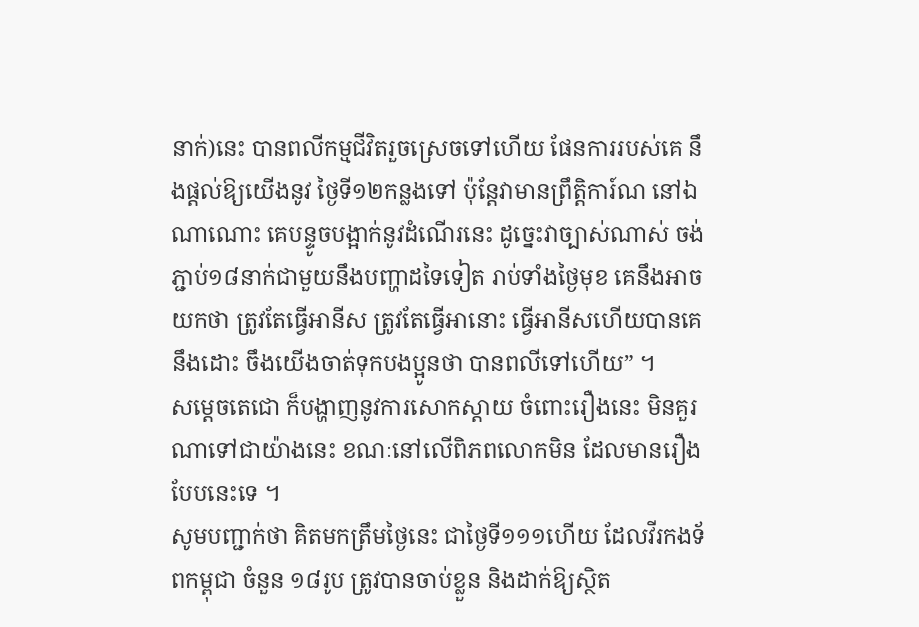នាក់)នេះ បានពលីកម្មជីវិតរួចស្រេចទៅហើយ ផែនការរបស់គេ នឹងផ្តល់ឱ្យយើងនូវ ថ្ងៃទី១២កន្លងទៅ ប៉ុន្តែវាមានព្រឹត្តិការ៍ណ នៅឯណាណោះ គេបន្ទូចបង្អាក់នូវដំណើរនេះ ដូច្នេះវាច្បាស់ណាស់ ចង់ភ្ជាប់១៨នាក់ជាមួយនឹងបញ្ហាដទៃទៀត រាប់ទាំងថ្ងៃមុខ គេនឹងអាចយកថា ត្រូវតែធ្វើអានីស ត្រូវតែធ្វើអានោះ ធ្វើអានីសហើយបានគេនឹងដោះ ចឹងយើងចាត់ទុកបងប្អូនថា បានពលីទៅហើយ” ។
សម្តេចតេជោ ក៏បង្ហាញនូវការសោកស្តាយ ចំពោះរឿងនេះ មិនគួរណាទៅជាយ៉ាងនេះ ខណៈនៅលើពិភពលោកមិន ដែលមានរឿងបែបនេះទេ ។
សូមបញ្ជាក់ថា គិតមកត្រឹមថ្ងៃនេះ ជាថ្ងៃទី១១១ហើយ ដែលវីរកងទ័ពកម្ពុជា ចំនួន ១៨រូប ត្រូវបានចាប់ខ្លួន និងដាក់ឱ្យស្ថិត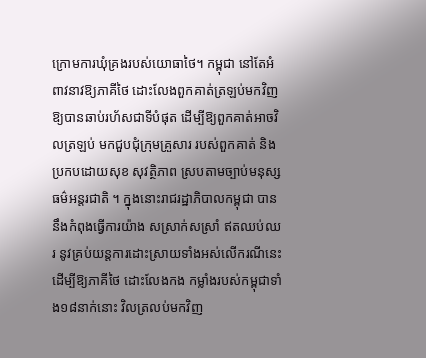ក្រោមការឃុំគ្រងរបស់យោធាថៃ។ កម្ពុជា នៅតែអំពាវនាវឱ្យភាគីថៃ ដោះលែងពួកគាត់ត្រឡប់មកវិញ ឱ្យបានឆាប់រហ័សជាទីបំផុត ដើម្បីឱ្យពួកគាត់អាចវិលត្រឡប់ មកជួបជុំក្រុមគ្រួសារ របស់ពួកគាត់ និងប្រកបដោយសុខ សុវត្ថិភាព ស្របតាមច្បាប់មនុស្សធម៌អន្តរជាតិ ។ ក្នុងនោះរាជរដ្ឋាភិបាលកម្ពុជា បាននឹងកំពុងធ្វើការយ៉ាង សស្រាក់សស្រាំ ឥតឈប់ឈរ នូវគ្រប់យន្តការដោះស្រាយទាំងអស់លើករណីនេះ ដើម្បីឱ្យភាគីថៃ ដោះលែងកង កម្លាំងរបស់កម្ពុជាទាំង១៨នាក់នោះ វិលត្រលប់មកវិញ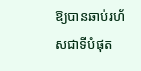ឱ្យបានឆាប់រហ័សជាទីបំផុត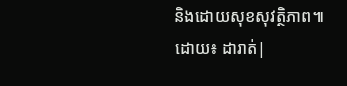និងដោយសុខសុវត្ថិភាព៕
ដោយ៖ ដារាត់|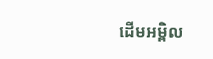ដើមអម្ពិល